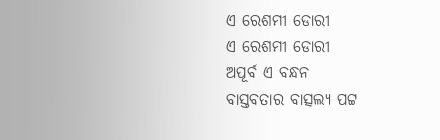ଏ ରେଶମୀ ଡୋରୀ
ଏ ରେଶମୀ ଡୋରୀ
ଅପୂର୍ବ ଏ ବନ୍ଧନ
ବାସ୍ତବତାର ବାତ୍ସଲ୍ୟ ପଟ୍ଟ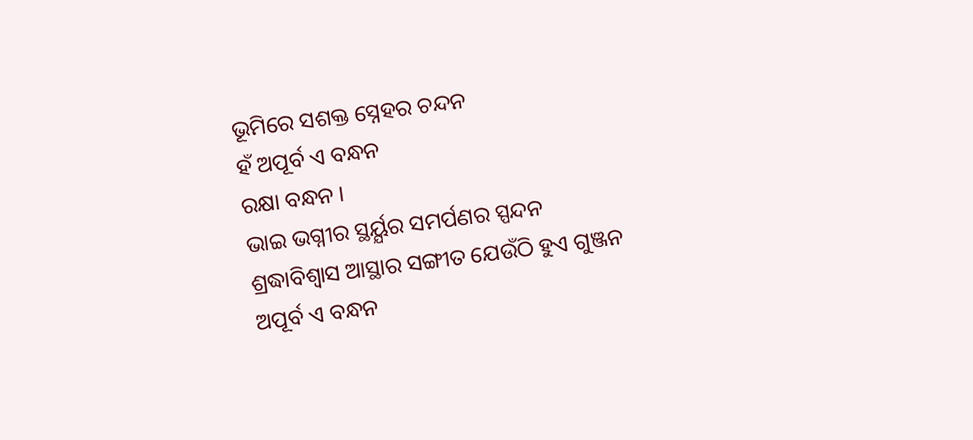ଭୂମିରେ ସଶକ୍ତ ସ୍ନେହର ଚନ୍ଦନ
ହଁ ଅପୂର୍ବ ଏ ବନ୍ଧନ
ରକ୍ଷା ବନ୍ଧନ ।
ଭାଇ ଭଗ୍ନୀର ସ୍ଥର୍ୟ୍ଯର ସମର୍ପଣର ସ୍ପନ୍ଦନ
ଶ୍ରଦ୍ଧାବିଶ୍ୱାସ ଆସ୍ଥାର ସଙ୍ଗୀତ ଯେଉଁଠି ହୁଏ ଗୁଞ୍ଜନ
ଅପୂର୍ବ ଏ ବନ୍ଧନ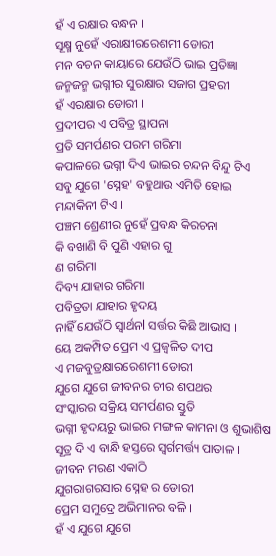ହଁ ଏ ରକ୍ଷାର ବନ୍ଧନ ।
ସୂକ୍ଷ୍ମ ନୁହେଁ ଏରାକ୍ଷୀରରେଶମୀ ଡୋରୀ
ମନ ବଚନ କାୟାରେ ଯେଉଁଠି ଭାଇ ପ୍ରତିଜ୍ଞା
ଜନ୍ମଜନ୍ମ ଭଗ୍ନୀର ସୁରକ୍ଷାର ସଜାଗ ପ୍ରହରୀ
ହଁ ଏରକ୍ଷାର ଡୋରୀ ।
ପ୍ରଦୀପର ଏ ପବିତ୍ର ସ୍ଥାପନା
ପ୍ରତି ସମର୍ପଣର ପରମ ଗରିମା
କପାଳରେ ଭଗ୍ନୀ ଦିଏ ଭାଇର ଚନ୍ଦନ ବିନ୍ଦୁ ଟିଏ
ସବୁ ଯୁଗେ 'ସ୍ନେହ' ବହୁଥାଉ ଏମିତି ହୋଇ
ମନ୍ଦାକିନୀ ଟିଏ ।
ପଞ୍ଚମ ଶ୍ରେଣୀର ନୁହେଁ ପ୍ରବନ୍ଧ କିରଚନା
କି ବଖାଣି ବି ପୁଣି ଏହାର ଗୁ
ଣ ଗରିମା
ଦିବ୍ୟ ଯାହାର ଗରିମା
ପବିତ୍ରତା ଯାହାର ହୃଦୟ
ନାହିଁ ଯେଉଁଠି ସ୍ବାର୍ଥନl ସର୍ତ୍ତର କିଛି ଆଭାସ ।
ୟେ ଅକମ୍ପିତ ପ୍ରେମ ଏ ପ୍ରଜ୍ବଳିତ ଦୀପ
ଏ ମଜବୁତ୍ରକ୍ଷାରରେଶମୀ ଡୋରୀ
ଯୁଗେ ଯୁଗେ ଜୀବନର ଚୀର ଶପଥର
ସଂସ୍କାରର ସକ୍ରିୟ ସମର୍ପଣର ସ୍ତୁତି
ଭଗ୍ନୀ ହୃଦୟରୁ ଭାଇର ମଙ୍ଗଳ କାମନା ଓ ଶୁଭାଶିଷ
ସୂତ୍ର ଦି ଏ ବାନ୍ଧି ହସ୍ତରେ ସ୍ବର୍ଗମର୍ତ୍ତ୍ୟ ପାତାଳ ।
ଜୀବନ ମରଣ ଏକାଠି
ଯୁଗରାଗରସାର ସ୍ନେହ ର ଡୋରୀ
ପ୍ରେମ ସମୁଦ୍ରେ ଅଭିମାନର ବଳି ।
ହଁ ଏ ଯୁଗେ ଯୁଗେ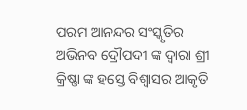ପରମ ଆନନ୍ଦର ସଂସ୍କୃତିର ଅଭିନବ ଦ୍ରୌପଦୀ ଙ୍କ ଦ୍ଵାରା ଶ୍ରୀ କ୍ରିଷ୍ଣା ଙ୍କ ହସ୍ତେ ବିଶ୍ୱାସର ଆକୃତି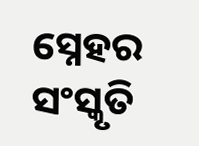ସ୍ନେହର ସଂସ୍କୃତି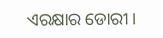ଏରକ୍ଷାର ଡୋରୀ।